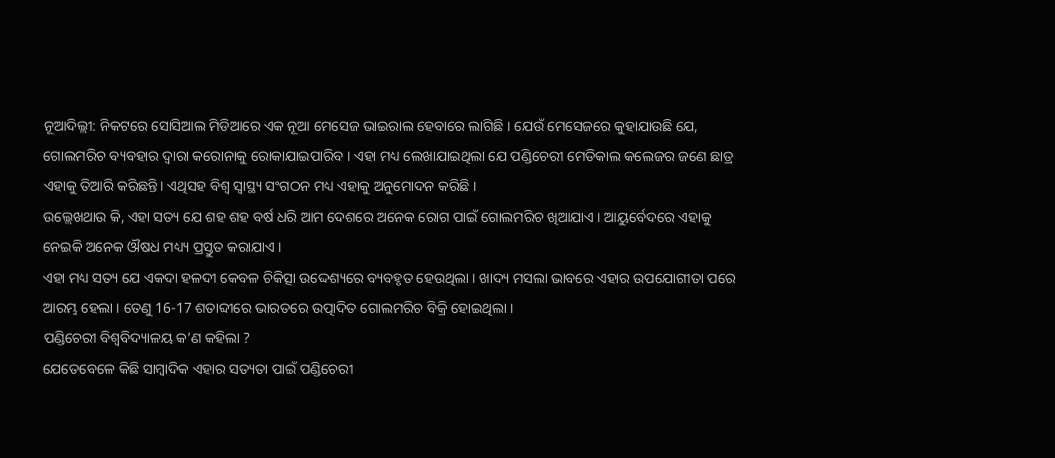ନୂଆଦିଲ୍ଲୀ: ନିକଟରେ ସୋସିଆଲ ମିଡିଆରେ ଏକ ନୂଆ ମେସେଜ ଭାଇରାଲ ହେବାରେ ଲାଗିଛି । ଯେଉଁ ମେସେଜରେ କୁହାଯାଉଛି ଯେ, ଗୋଲମରିଚ ବ୍ୟବହାର ଦ୍ୱାରା କରୋନାକୁ ରୋକାଯାଇପାରିବ । ଏହା ମଧ୍ୟ ଲେଖାଯାଇଥିଲା ଯେ ପଣ୍ଡିଚେରୀ ମେଡିକାଲ କଲେଜର ଜଣେ ଛାତ୍ର ଏହାକୁ ତିଆରି କରିଛନ୍ତି। ଏଥିସହ ବିଶ୍ୱ ସ୍ୱାସ୍ଥ୍ୟ ସଂଗଠନ ମଧ୍ୟ ଏହାକୁ ଅନୁମୋଦନ କରିଛି ।
ଉଲ୍ଲେଖଥାଉ କି, ଏହା ସତ୍ୟ ଯେ ଶହ ଶହ ବର୍ଷ ଧରି ଆମ ଦେଶରେ ଅନେକ ରୋଗ ପାଇଁ ଗୋଲମରିଚ ଖିଆଯାଏ । ଆୟୁର୍ବେଦରେ ଏହାକୁ ନେଇକି ଅନେକ ଔଷଧ ମଧ୍ୟ୍ୟ ପ୍ରସ୍ତୁତ କରାଯାଏ ।
ଏହା ମଧ୍ୟ ସତ୍ୟ ଯେ ଏକଦା ହଳଦୀ କେବଳ ଚିକିତ୍ସା ଉଦ୍ଦେଶ୍ୟରେ ବ୍ୟବହୃତ ହେଉଥିଲା । ଖାଦ୍ୟ ମସଲା ଭାବରେ ଏହାର ଉପଯୋଗୀତା ପରେ ଆରମ୍ଭ ହେଲା । ତେଣୁ 16-17 ଶତାବ୍ଦୀରେ ଭାରତରେ ଉତ୍ପାଦିତ ଗୋଲମରିଚ ବିକ୍ରି ହୋଇଥିଲା ।
ପଣ୍ଡିଚେରୀ ବିଶ୍ୱବିଦ୍ୟାଳୟ କ’ଣ କହିଲା ?
ଯେତେବେଳେ କିଛି ସାମ୍ବାଦିକ ଏହାର ସତ୍ୟତା ପାଇଁ ପଣ୍ଡିଚେରୀ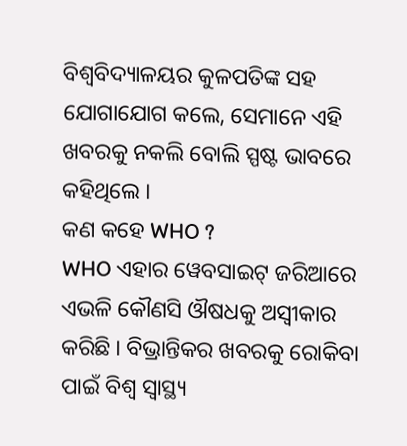ବିଶ୍ୱବିଦ୍ୟାଳୟର କୁଳପତିଙ୍କ ସହ ଯୋଗାଯୋଗ କଲେ, ସେମାନେ ଏହି ଖବରକୁ ନକଲି ବୋଲି ସ୍ପଷ୍ଟ ଭାବରେ କହିଥିଲେ ।
କଣ କହେ WHO ?
WHO ଏହାର ୱେବସାଇଟ୍ ଜରିଆରେ ଏଭଳି କୌଣସି ଔଷଧକୁ ଅସ୍ୱୀକାର କରିଛି । ବିଭ୍ରାନ୍ତିକର ଖବରକୁ ରୋକିବା ପାଇଁ ବିଶ୍ୱ ସ୍ୱାସ୍ଥ୍ୟ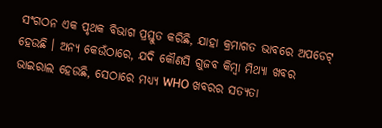ସଂଗଠନ ଏକ ପୃଥକ ବିଭାଗ ପ୍ରସ୍ତୁତ କରିଛି, ଯାହା କ୍ରମାଗତ ଭାବରେ ଅପଡେଟ୍ ହେଉଛି । ଅନ୍ୟ କେଉଁଠାରେ, ଯଦି କୌଣସି ଗୁଜବ କିମ୍ବା ମିଥ୍ୟା ଖବର ଭାଇରାଲ ହେଉଛି, ସେଠାରେ ମଧ୍ୟ୍ୟ WHO ଖବରର ସତ୍ୟତା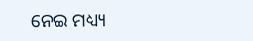ନେଇ ମଧ୍ୟ୍ୟ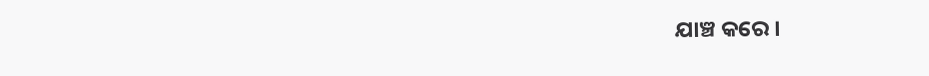ଯାଞ୍ଚ କରେ ।